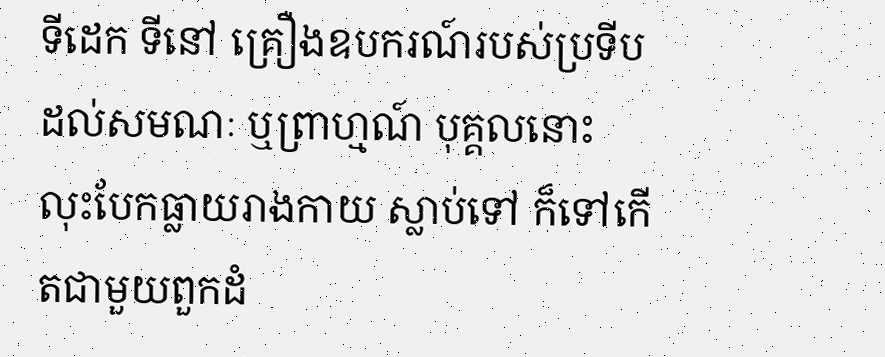ទីដេក ទីនៅ គ្រឿងឧបករណ៍របស់ប្រទីប ដល់សមណៈ ឬព្រាហ្មណ៍ បុគ្គលនោះ លុះបែកធ្លាយរាងកាយ ស្លាប់ទៅ ក៏ទៅកើតជាមួយពួកដំ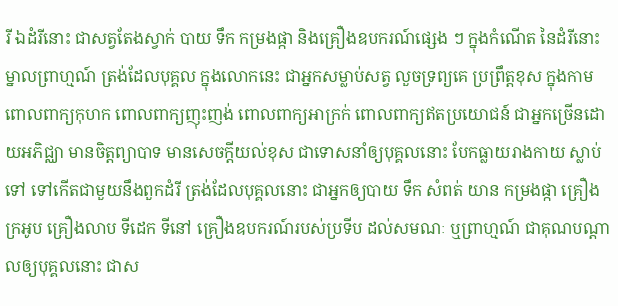រី ឯដំរីនោះ ជាសត្វតែងស្វាក់ បាយ ទឹក កម្រងផ្កា និងគ្រឿងឧបករណ៍ផ្សេង ៗ ក្នុងកំណើត នៃដំរីនោះ ម្នាលព្រាហ្មណ៍ ត្រង់ដែលបុគ្គល ក្នុងលោកនេះ ជាអ្នកសម្លាប់សត្វ លួចទ្រព្យគេ ប្រព្រឹត្តខុស ក្នុងកាម ពោលពាក្យកុហក ពោលពាក្យញុះញង់ ពោលពាក្យអាក្រក់ ពោលពាក្យឥតប្រយោជន៍ ជាអ្នកច្រើនដោយអភិជ្ឈា មានចិត្តព្យាបាទ មានសេចក្តីយល់ខុស ជាទោសនាំឲ្យបុគ្គលនោះ បែកធ្លាយរាងកាយ ស្លាប់ទៅ ទៅកើតជាមួយនឹងពួកដំរី ត្រង់ដែលបុគ្គលនោះ ជាអ្នកឲ្យបាយ ទឹក សំពត់ យាន កម្រងផ្កា គ្រឿងក្រអូប គ្រឿងលាប ទីដេក ទីនៅ គ្រឿងឧបករណ៍របស់ប្រទីប ដល់សមណៈ ឬព្រាហ្មណ៍ ជាគុណបណ្តាលឲ្យបុគ្គលនោះ ជាស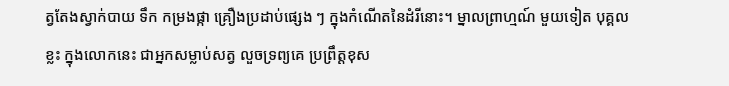ត្វតែងស្វាក់បាយ ទឹក កម្រងផ្កា គ្រឿងប្រដាប់ផ្សេង ៗ ក្នុងកំណើតនៃដំរីនោះ។ ម្នាលព្រាហ្មណ៍ មួយទៀត បុគ្គលខ្លះ ក្នុងលោកនេះ ជាអ្នកសម្លាប់សត្វ លួចទ្រព្យគេ ប្រព្រឹត្តខុស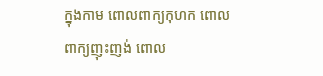ក្នុងកាម ពោលពាក្យកុហក ពោលពាក្យញុះញង់ ពោល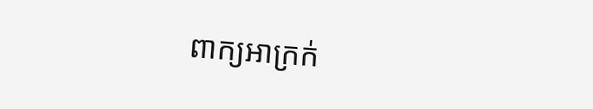ពាក្យអាក្រក់